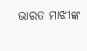ଭାରତ ମାଝୀଙ୍କ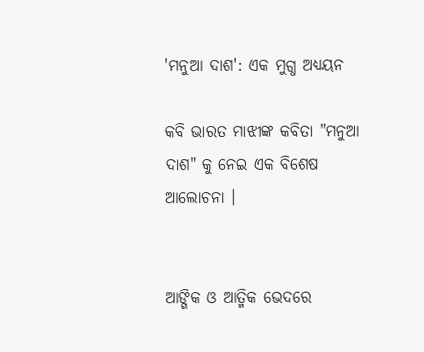'ମନୁଆ ଦାଶ': ଏକ ମୁଗ୍ଧ ଅଧ୍ୟୟନ

କବି ଭାରତ ମାଝୀଙ୍କ କବିତା "ମନୁଆ ଦାଶ" କୁ ନେଇ ଏକ ବିଶେଷ ଆଲୋଚନା ।


ଆଙ୍ଗିକ ଓ ଆତ୍ମିକ ଭେଦରେ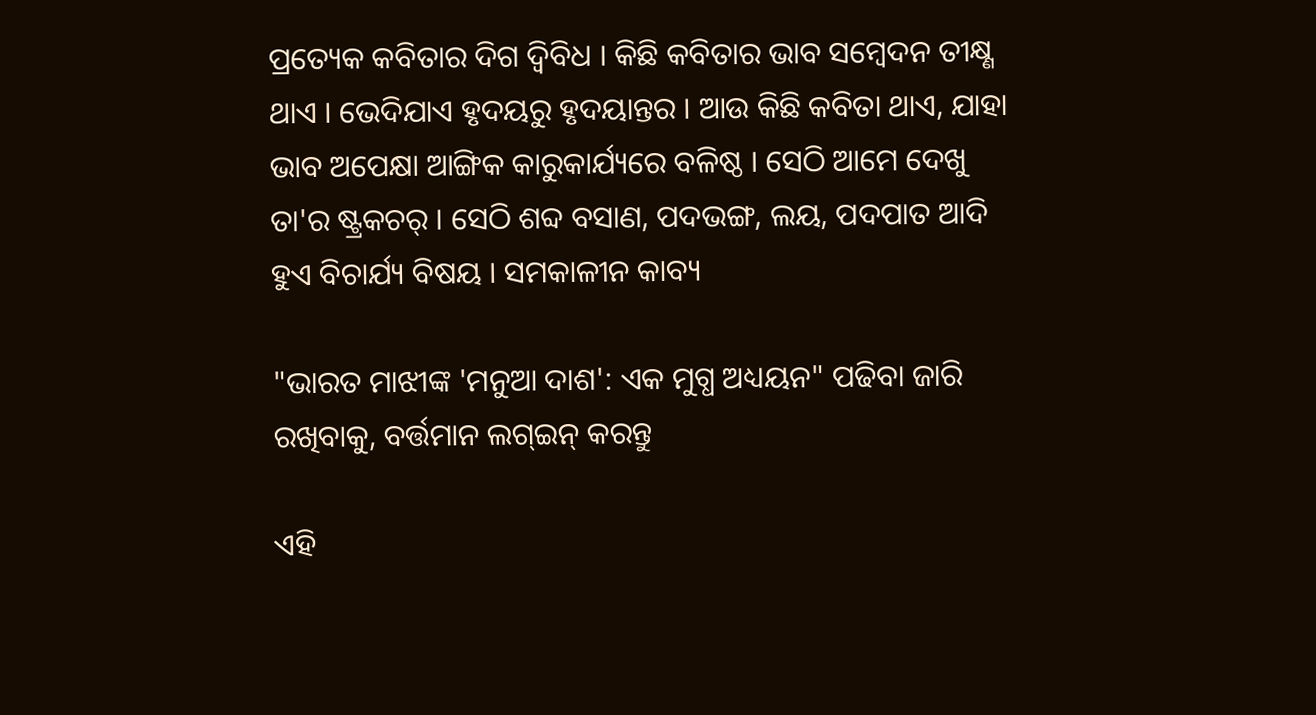ପ୍ରତ୍ୟେକ କବିତାର ଦିଗ ଦ୍ଵିବିଧ । କିଛି କବିତାର ଭାବ ସମ୍ବେଦନ ତୀକ୍ଷ୍ଣ ଥାଏ । ଭେଦିଯାଏ ହୃଦୟରୁ ହୃଦୟାନ୍ତର । ଆଉ କିଛି କବିତା ଥାଏ, ଯାହା ଭାବ ଅପେକ୍ଷା ଆଙ୍ଗିକ କାରୁକାର୍ଯ୍ୟରେ ବଳିଷ୍ଠ । ସେଠି ଆମେ ଦେଖୁ ତା'ର ଷ୍ଟ୍ରକଚର୍ । ସେଠି ଶବ୍ଦ ବସାଣ, ପଦଭଙ୍ଗ, ଲୟ, ପଦପାତ ଆଦି ହୁଏ ବିଚାର୍ଯ୍ୟ ବିଷୟ । ସମକାଳୀନ କାବ୍ୟ

"ଭାରତ ମାଝୀଙ୍କ 'ମନୁଆ ଦାଶ': ଏକ ମୁଗ୍ଧ ଅଧ୍ୟୟନ" ପଢିବା ଜାରି ରଖିବାକୁ, ବର୍ତ୍ତମାନ ଲଗ୍ଇନ୍ କରନ୍ତୁ

ଏହି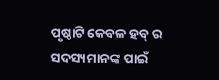ପୃଷ୍ଠାଟି କେବଳ ହବ୍ ର ସଦସ୍ୟମାନଙ୍କ ପାଇଁ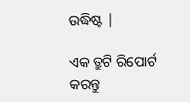ଉଦ୍ଧିଷ୍ଟ |

ଏକ ତ୍ରୁଟି ରିପୋର୍ଟ କରନ୍ତୁ